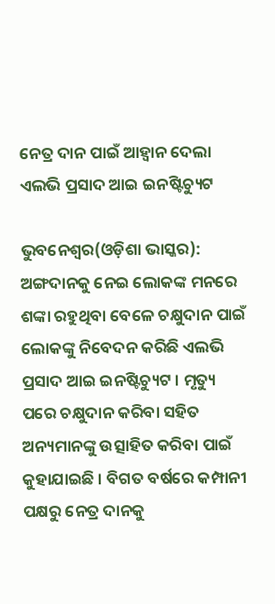ନେତ୍ର ଦାନ ପାଇଁ ଆହ୍ୱାନ ଦେଲା ଏଲଭି ପ୍ରସାଦ ଆଇ ଇନଷ୍ଟିଚ୍ୟୁଟ

ଭୁବନେଶ୍ୱର(ଓଡ଼ିଶା ଭାସ୍କର): ଅଙ୍ଗଦାନକୁ ନେଇ ଲୋକଙ୍କ ମନରେ ଶଙ୍କା ରହୁଥିବା ବେଳେ ଚକ୍ଷୁଦାନ ପାଇଁ ଲୋକଙ୍କୁ ନିବେଦନ କରିଛି ଏଲଭି ପ୍ରସାଦ ଆଇ ଇନଷ୍ଟିଚ୍ୟୁଟ । ମୃତ୍ୟୁ ପରେ ଚକ୍ଷୁଦାନ କରିବା ସହିତ ଅନ୍ୟମାନଙ୍କୁ ଉତ୍ସାହିତ କରିବା ପାଇଁ କୁହାଯାଇଛି । ବିଗତ ବର୍ଷରେ କମ୍ପାନୀ ପକ୍ଷରୁ ନେତ୍ର ଦାନକୁ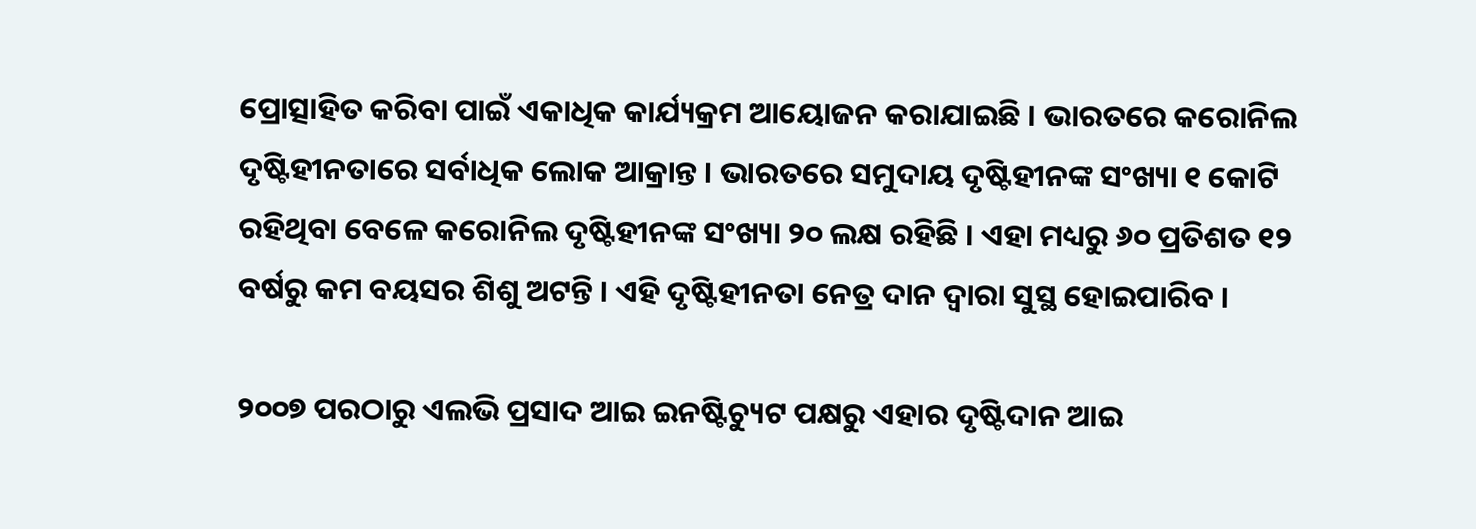ପ୍ରୋତ୍ସାହିତ କରିବା ପାଇଁ ଏକାଧିକ କାର୍ଯ୍ୟକ୍ରମ ଆୟୋଜନ କରାଯାଇଛି । ଭାରତରେ କରୋନିଲ ଦୃଷ୍ଟିହୀନତାରେ ସର୍ବାଧିକ ଲୋକ ଆକ୍ରାନ୍ତ । ଭାରତରେ ସମୁଦାୟ ଦୃଷ୍ଟିହୀନଙ୍କ ସଂଖ୍ୟା ୧ କୋଟି ରହିଥିବା ବେଳେ କରୋନିଲ ଦୃଷ୍ଟିହୀନଙ୍କ ସଂଖ୍ୟା ୨୦ ଲକ୍ଷ ରହିଛି । ଏହା ମଧ୍ୟରୁ ୬୦ ପ୍ରତିଶତ ୧୨ ବର୍ଷରୁ କମ ବୟସର ଶିଶୁ ଅଟନ୍ତି । ଏହି ଦୃଷ୍ଟିହୀନତା ନେତ୍ର ଦାନ ଦ୍ୱାରା ସୁସ୍ଥ ହୋଇପାରିବ ।

୨୦୦୭ ପରଠାରୁ ଏଲଭି ପ୍ରସାଦ ଆଇ ଇନଷ୍ଟିଚ୍ୟୁଟ ପକ୍ଷରୁ ଏହାର ଦୃଷ୍ଟିଦାନ ଆଇ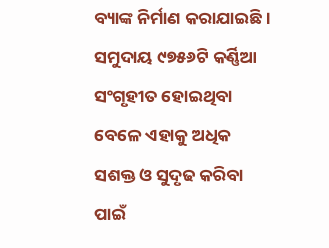ବ୍ୟାଙ୍କ ନିର୍ମାଣ କରାଯାଇଛି । ସମୁଦାୟ ୯୭୫୬ଟି କର୍ଣ୍ଣିଆ ସଂଗୃହୀତ ହୋଇଥିବା ବେଳେ ଏହାକୁ ଅଧିକ ସଶକ୍ତ ଓ ସୁଦୃଢ କରିବା ପାଇଁ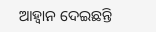ଆହ୍ୱାନ ଦେଇଛନ୍ତି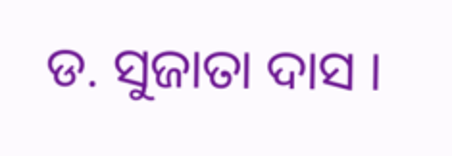ଡ. ସୁଜାତା ଦାସ ।